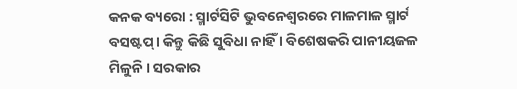କନକ ବ୍ୟରୋ : ସ୍ମାର୍ଟସିଟି ଭୁବନେଶ୍ବରରେ ମାଳମାଳ ସ୍ମାର୍ଟ ବସଷ୍ଟପ୍। କିନ୍ତୁ କିଛି ସୁବିଧା ନାହିଁ । ବିଶେଷକରି ପାନୀୟଜଳ ମିଳୁନି । ସରକାର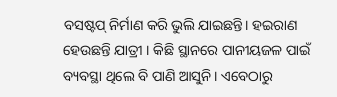ବସଷ୍ଟପ୍ ନିର୍ମାଣ କରି ଭୁଲି ଯାଇଛନ୍ତି। ହଇରାଣ ହେଉଛନ୍ତି ଯାତ୍ରୀ । କିଛି ସ୍ଥାନରେ ପାନୀୟଜଳ ପାଇଁ ବ୍ୟବସ୍ଥା ଥିଲେ ବି ପାଣି ଆସୁନି। ଏବେଠାରୁ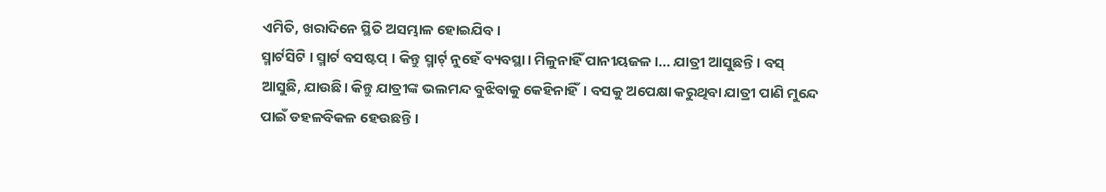ଏମିତି, ଖରାଦିନେ ସ୍ଥିତି ଅସମ୍ଭାଳ ହୋଇଯିବ।
ସ୍ମାର୍ଟସିଟି । ସ୍ମାର୍ଟ ବସଷ୍ଟପ୍ । କିନ୍ତୁ ସ୍ମାର୍ଟ୍ ନୁହେଁ ବ୍ୟବସ୍ଥା। ମିଳୁନାହିଁ ପାନୀୟଜଳ ।... ଯାତ୍ରୀ ଆସୁଛନ୍ତି। ବସ୍ ଆସୁଛି, ଯାଉଛି। କିନ୍ତୁ ଯାତ୍ରୀଙ୍କ ଭଲମନ୍ଦ ବୁଝିବାକୁ କେହିନାହିଁ। ବସକୁ ଅପେକ୍ଷା କରୁଥିବା ଯାତ୍ରୀ ପାଣି ମୁନ୍ଦେ ପାଇଁ ଡହଳବିକଳ ହେଉଛନ୍ତି ।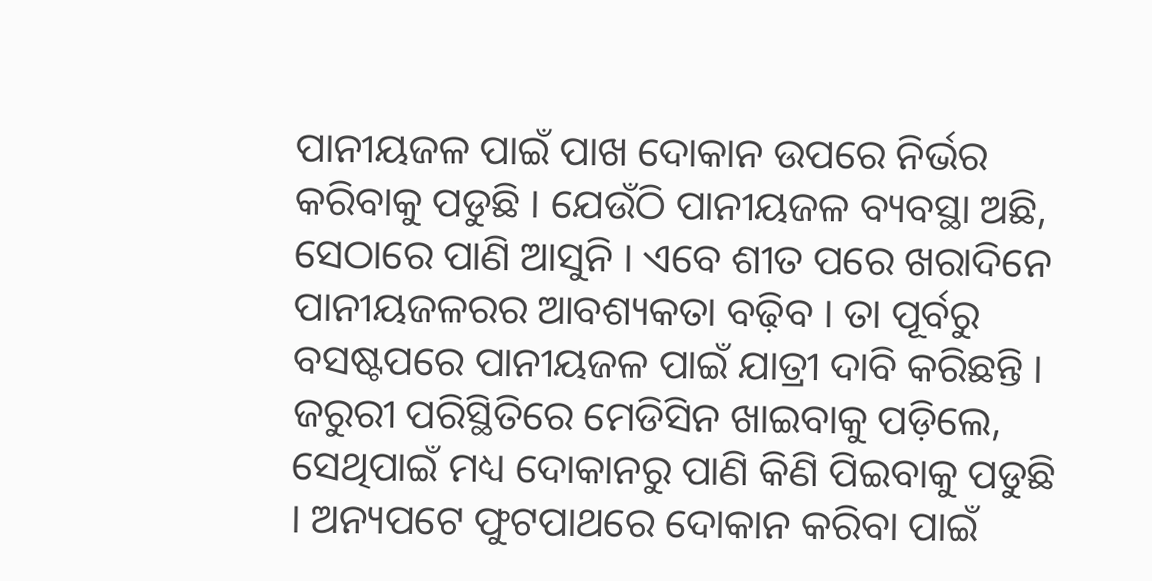ପାନୀୟଜଳ ପାଇଁ ପାଖ ଦୋକାନ ଉପରେ ନିର୍ଭର କରିବାକୁ ପଡୁଛି । ଯେଉଁଠି ପାନୀୟଜଳ ବ୍ୟବସ୍ଥା ଅଛି, ସେଠାରେ ପାଣି ଆସୁନି । ଏବେ ଶୀତ ପରେ ଖରାଦିନେ ପାନୀୟଜଳରର ଆବଶ୍ୟକତା ବଢ଼ିବ । ତା ପୂର୍ବରୁ ବସଷ୍ଟପରେ ପାନୀୟଜଳ ପାଇଁ ଯାତ୍ରୀ ଦାବି କରିଛନ୍ତି ।
ଜରୁରୀ ପରିସ୍ଥିତିରେ ମେଡିସିନ ଖାଇବାକୁ ପଡ଼ିଲେ, ସେଥିପାଇଁ ମଧ୍ୟ ଦୋକାନରୁ ପାଣି କିଣି ପିଇବାକୁ ପଡୁଛି । ଅନ୍ୟପଟେ ଫୁଟପାଥରେ ଦୋକାନ କରିବା ପାଇଁ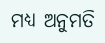ମଧ୍ୟ ଅନୁମତି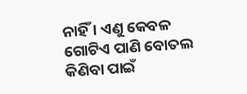ନାହିଁ । ଏଣୁ କେବଳ ଗୋଟିଏ ପାଣି ବୋତଲ କିଣିବା ପାଇଁ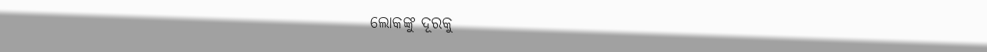ଲୋକଙ୍କୁ ଦୂରକୁ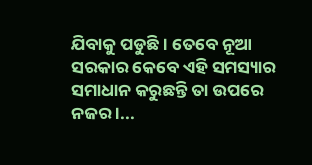ଯିବାକୁ ପଡୁଛି । ତେବେ ନୂଆ ସରକାର କେବେ ଏହି ସମସ୍ୟାର ସମାଧାନ କରୁଛନ୍ତି ତା ଉପରେ ନଜର ।...